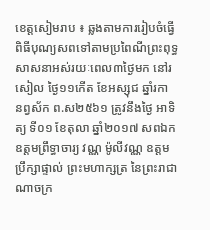ខេត្តសៀមរាប ៖ ឆ្លងតាមការរៀបចំធ្វើពិធីបុណ្យសពទៅតាមប្រពៃណីព្រះពុទ្ធសាសនាអស់រយៈពេល៣ថ្ងៃមក នៅរសៀល ថ្ងៃ១១កើត ខែអស្សុជ ឆ្នាំរកា នព្វស័ក ព.ស២៥៦១ ត្រូវនឹងថ្ងៃ អាទិត្យ ទី០១ ខែតុលា ឆ្នាំ២០១៧ សពឯកឧត្ដមព្រឹទ្ធាចារ្យ វណ្ណ ម៉ូលីវណ្ណ ឧត្តមប្រឹក្សាផ្ទាល់ ព្រះមហាក្សត្រ នៃព្រះរាជាណាចក្រ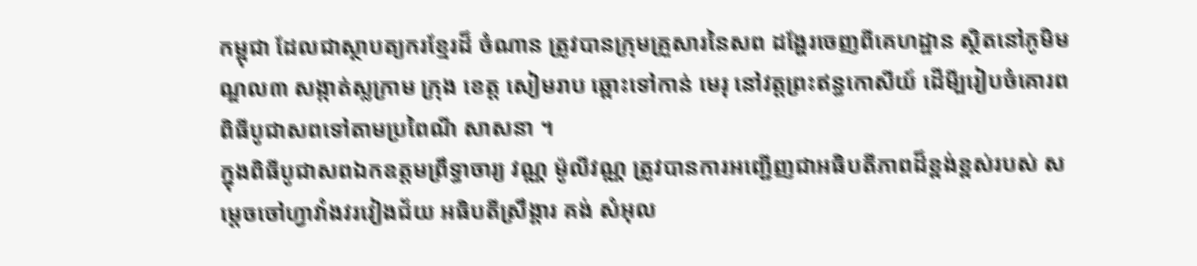កម្ពុជា ដែលជាស្ថាបត្យករខ្មែរដ៏ ចំណាន ត្រូវបានក្រុមគ្រួសារនៃសព ដង្ហែរចេញពីគេហដ្ឋាន ស្ថិតនៅភូមិមណ្ឌល៣ សង្កាត់ស្លក្រាម ក្រុង ខេត្ត សៀមរាប ឆ្ពោះទៅកាន់ មេរុ នៅវត្តព្រះឥន្ធកោសីយ៍ ដើមី្បរៀបចំគោរពពិធីបូជាសពទៅតាមប្រពៃណី សាសនា ។
ក្នុងពិធីបូជាសពឯកឧត្ដមព្រឹទ្ធាចារ្យ វណ្ណ ម៉ូលីវណ្ណ ត្រូវបានការអញ្ជើញជាអធិបតីភាពដ៏ខ្ពង់ខ្ពស់របស់ សម្តេចចៅហ្វាវាំងវរវៀងជ័យ អធិបតីស្រឹង្គារ គង់ សំអុល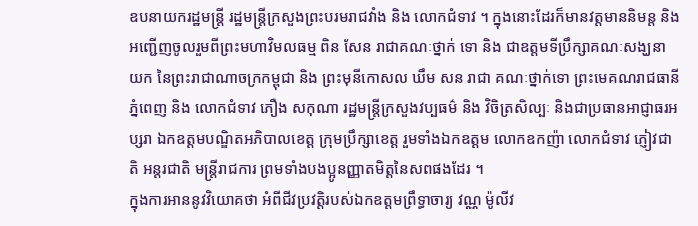ឧបនាយករដ្ឋមន្ត្រី រដ្ឋមន្ត្រីក្រសួងព្រះបរមរាជវាំង និង លោកជំទាវ ។ ក្នុងនោះដែរក៏មានវត្តមាននិមន្ត និង អញ្ជើញចូលរួមពីព្រះមហាវិមលធម្ម ពិន សែន រាជាគណៈថ្នាក់ ទោ និង ជាឧត្តមទីប្រឹក្សាគណៈសង្ឃនាយក នៃព្រះរាជាណាចក្រកម្ពុជា និង ព្រះមុនីកោសល ឃឹម សន រាជា គណៈថ្នាក់ទោ ព្រះមេគណរាជធានីភ្នំពេញ និង លោកជំទាវ ភឿង សកុណា រដ្ឋមន្រ្តីក្រសួងវប្បធម៌ និង វិចិត្រសិល្បៈ និងជាប្រធានអាជ្ញាធរអប្សរា ឯកឧត្តមបណ្ឌិតអភិបាលខេត្ត ក្រុមប្រឹក្សាខេត្ត រួមទាំងឯកឧត្តម លោកឧកញ៉ា លោកជំទាវ ភ្ញៀវជាតិ អន្តរជាតិ មន្ត្រីរាជការ ព្រមទាំងបងប្អូនញ្ញាតមិត្តនៃសពផងដែរ ។
ក្នុងការអាននូវវិយោគថា អំពីជីវប្រវត្តិរបស់ឯកឧត្ដមព្រឹទ្ធាចារ្យ វណ្ណ ម៉ូលីវ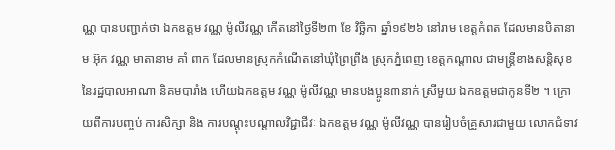ណ្ណ បានបញ្ជាក់ថា ឯកឧត្តម វណ្ណ ម៉ូលីវណ្ណ កើតនៅថ្ងៃទី២៣ ខែ វិច្ឆិកា ឆ្នាំ១៩២៦ នៅរាម ខេត្តកំពត ដែលមានបិតានាម អ៊ុក វណ្ណ មាតានាម គាំ ពាក ដែលមានស្រុកកំណើតនៅឃុំព្រៃព្រីង ស្រុកភ្នំពេញ ខេត្តកណ្តាល ជាមន្ត្រីខាងសន្តិសុខ នៃរដ្ឋបាលអាណា និគមបារាំង ហើយឯកឧត្តម វណ្ណ ម៉ូលីវណ្ណ មានបងប្អូន៣នាក់ ស្រីមួយ ឯកឧត្តមជាកូនទី២ ។ ក្រោយពីការបញ្ចប់ ការសិក្សា និង ការបណ្តុះបណ្តាលវិជ្ជាជីវៈ ឯកឧត្តម វណ្ណ ម៉ូលីវណ្ណ បានរៀបចំគ្រួសារជាមួយ លោកជំទាវ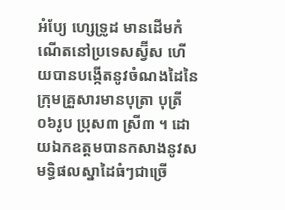អំប្យែ ហ្សេទ្រូដ មានដើមកំណើតនៅប្រទេសស្វ៊ីស ហើយបានបង្កើតនូវចំណងដៃនៃក្រុមគ្រួសារមានបុត្រា បុត្រី០៦រូប ប្រុស៣ ស្រី៣ ។ ដោយឯកឧត្តមបានកសាងនូវសមទ្ធិផលស្នាដៃធំៗជាច្រើ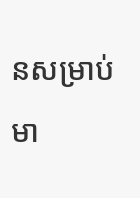នសម្រាប់មា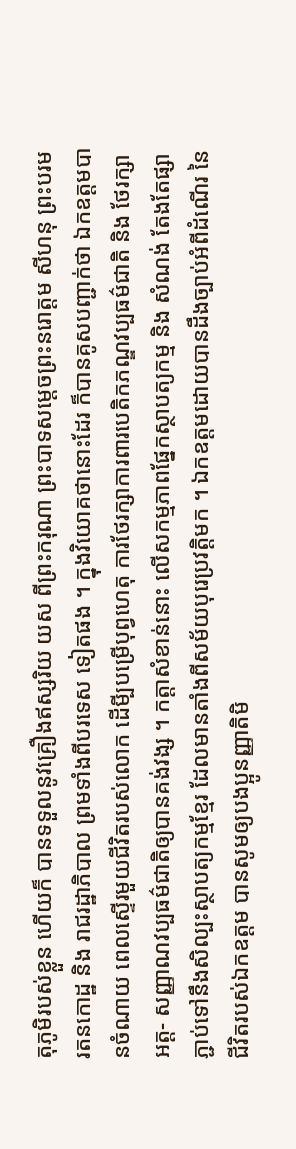តុភូមិរបស់ខ្លួន ហើយក៏ បានទទួលនូវគ្រឿងឥស្សរិយ យស ពីព្រះករុណា ព្រះបាទសម្តេចព្រះនរោត្តម សីហនុ ព្រះបរមរតនកោដ្ឋ និង រាជរដ្ឋាភិបាល ព្រមទាំងពីបរទេស ទៀតផង ។ ក្នុងវិយោគថានោះដែរ ក៏បានគូសបញ្ជាក់ថា ឯកឧត្តមបានចំណាយ ពេលស្ទើរមួយជីវិតរបស់លោក ដើមី្បបម្រើបុព្វហេតុ ការថែរក្សាការពារបេតិកភណ្ឌវប្បធម៌ជាតិ និង ថែរក្សាអត្ត- សញ្ញាណវប្បធម៌ជាតិឲ្យបានគង់វង្ស ។ កត្តាសំខាន់នោះ លើសកម្មភាពផ្នែកស្ថាបត្យកម្ម និង សំណង់ តែងតែផ្សា ភ្ជាប់ទៅនឹងសិល្បះស្ថាបត្យកម្មខ្មែរ ដែលមានតាំងពីសម័យបុរេប្រវត្តិមក ។ ឯកឧត្តមដោយបានដឹងច្បាប់អំពីដំណើរ នៃជីវិតរបស់ឯកឧត្តម បានសូមឲ្យបងប្អូនញ្ញាតិមិ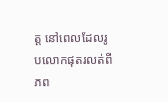ត្ត នៅពេលដែលរូបលោកផុតរលត់ពីភព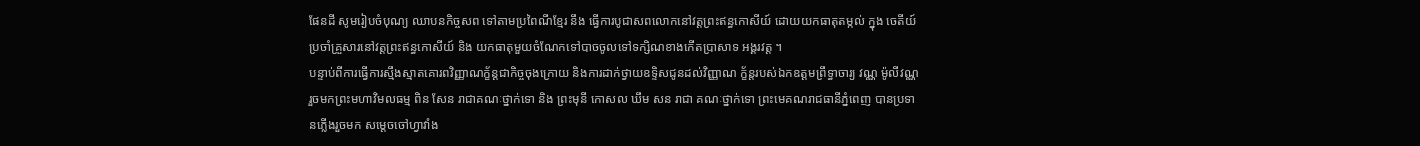ផែនដី សូមរៀបចំបុណ្យ ឈាបនកិច្ចសព ទៅតាមប្រពៃណីខ្មែរ នឹង ធ្វើការបូជាសពលោកនៅវត្តព្រះឥន្ធកោសីយ៍ ដោយយកធាតុតម្កល់ ក្នុង ចេតីយ៍ប្រចាំគ្រួសារនៅវត្តព្រះឥន្ធកោសីយ៍ និង យកធាតុមួយចំណែកទៅបាចចូលទៅទក្សិណខាងកើតប្រាសាទ អង្គរវត្ត ។
បន្ទាប់ពីការធ្វើការស្មឹងស្មាតគោរពវិញ្ញាណក្ខ័ន្តជាកិច្ចចុងក្រោយ និងការដាក់ថ្វាយឧទ្ទិសជូនដល់វិញ្ញាណ ក្ខ័ន្តរបស់ឯកឧត្ដមព្រឹទ្ធាចារ្យ វណ្ណ ម៉ូលីវណ្ណ រួចមកព្រះមហាវិមលធម្ម ពិន សែន រាជាគណៈថ្នាក់ទោ និង ព្រះមុនី កោសល ឃឹម សន រាជា គណៈថ្នាក់ទោ ព្រះមេគណរាជធានីភ្នំពេញ បានប្រទានភ្លើងរួចមក សម្តេចចៅហ្វាវាំង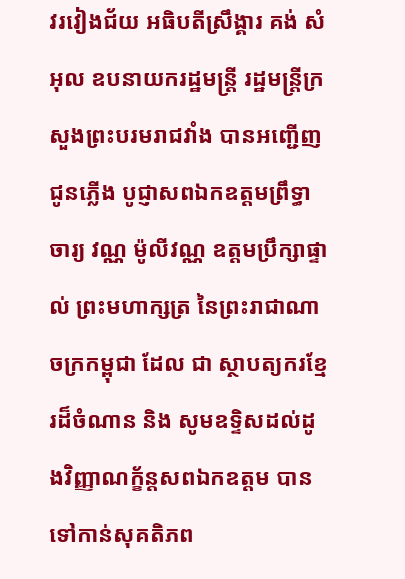វរវៀងជ័យ អធិបតីស្រឹង្គារ គង់ សំអុល ឧបនាយករដ្ឋមន្ត្រី រដ្ឋមន្ត្រីក្រសួងព្រះបរមរាជវាំង បានអញ្ជើញជូនភ្លើង បូជ្ញាសពឯកឧត្ដមព្រឹទ្ធាចារ្យ វណ្ណ ម៉ូលីវណ្ណ ឧត្តមប្រឹក្សាផ្ទាល់ ព្រះមហាក្សត្រ នៃព្រះរាជាណាចក្រកម្ពុជា ដែល ជា ស្ថាបត្យករខ្មែរដ៏ចំណាន និង សូមឧទ្ទិសដល់ដូងវិញ្ញាណក្ខ័ន្តសពឯកឧត្តម បានទៅកាន់សុគតិភព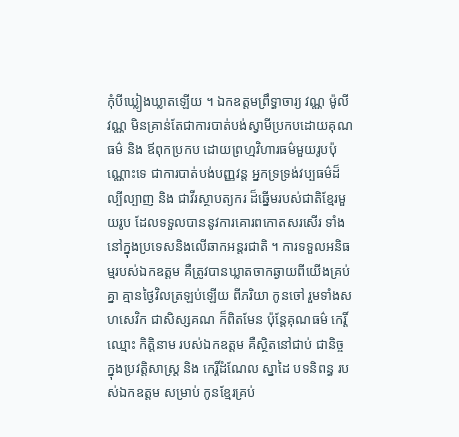កុំបីឃ្លៀងឃ្លាតឡើយ ។ ឯកឧត្ដមព្រឹទ្ធាចារ្យ វណ្ណ ម៉ូលីវណ្ណ មិនគ្រាន់តែជាការបាត់បង់ស្វាមីប្រកបដោយគុណធម៌ និង ឪពុកប្រកប ដោយព្រហ្មវិហារធម៌មួយរូបប៉ុណ្ណោះទេ ជាការបាត់បង់បញ្ញវន្ត អ្នកទ្រទ្រង់វប្បធម៌ដ៏ល្បីល្បាញ និង ជាវីរស្ថាបត្យករ ដ៏ឆ្នើមរបស់ជាតិខ្មែរមួយរូប ដែលទទួលបាននូវការគោរពកោតសរសើរ ទាំងនៅក្នុងប្រទេសនិងលើឆាកអន្តរជាតិ ។ ការទទួលអនិធម្មរបស់ឯកឧត្តម គឺត្រូវបានឃ្លាតចាកឆ្ងាយពីយើងគ្រប់គ្នា គ្មានថ្ងៃវិលត្រឡប់ឡើយ ពីភរិយា កូនចៅ រួមទាំងសហសេវិក ជាសិស្សគណ ក៏ពិតមែន ប៉ុន្តែគុណធម៌ កេរ្តិ៍ឈ្មោះ កិត្តិនាម របស់ឯកឧត្តម គឺស្ថិតនៅជាប់ ជានិច្ច ក្នុងប្រវត្តិសាស្ត្រ និង កេរ្តិ៍ដំណែល ស្នាដៃ បទនិពន្ធ របស់ឯកឧត្តម សម្រាប់ កូនខ្មែរគ្រប់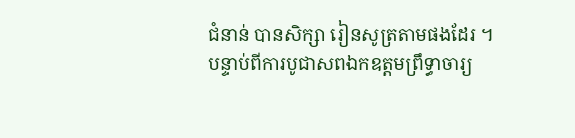ជំនាន់ បានសិក្សា រៀនសូត្រតាមផងដែរ ។
បន្ទាប់ពីការបូជាសពឯកឧត្ដមព្រឹទ្ធាចារ្យ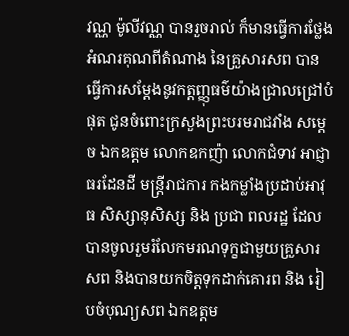វណ្ណ ម៉ូលីវណ្ណ បានរួចរាល់ ក៏មានធ្វើការថ្លែងអំណរគុណពីតំណាង នៃគ្រួសារសព បានធ្វើការសម្តែងនូវកត្តញ្ញុធម៌យ៉ាងជ្រាលជ្រៅបំផុត ជូនចំពោះក្រសួងព្រះបរមរាជវាំង សម្តេច ឯកឧត្តម លោកឧកញ៉ា លោកជំទាវ អាជ្ញាធរដែនដី មន្ត្រីរាជការ កងកម្លាំងប្រដាប់អាវុធ សិស្សានុសិស្ស និង ប្រជា ពលរដ្ឋ ដែលបានចូលរួមរំលែកមរណទុក្ខជាមួយគ្រួសារសព និងបានយកចិត្តទុកដាក់គោរព និង រៀបចំបុណ្យសព ឯកឧត្ដម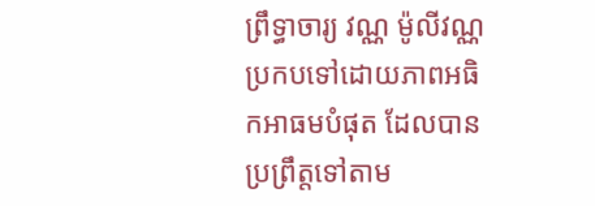ព្រឹទ្ធាចារ្យ វណ្ណ ម៉ូលីវណ្ណ ប្រកបទៅដោយភាពអធិកអាធមបំផុត ដែលបានប្រព្រឹត្តទៅតាម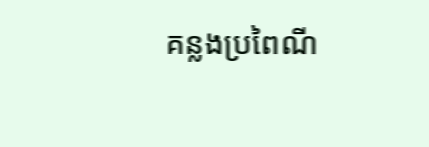គន្លងប្រពៃណី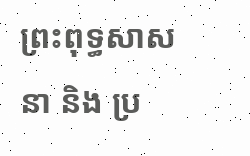ព្រះពុទ្ធសាសនា និង ប្រ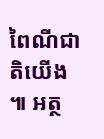ពៃណីជាតិយើង ៕ អត្ថ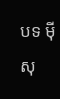បទ ម៉ី សុ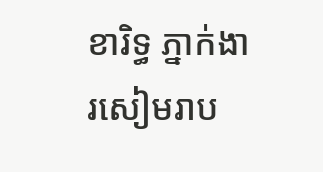ខារិទ្ធ ភ្នាក់ងារសៀមរាប